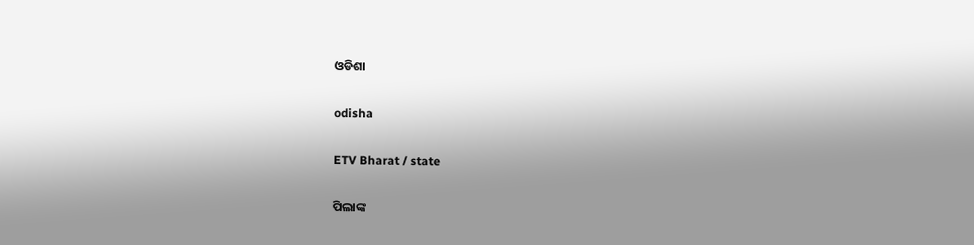ଓଡିଶା

odisha

ETV Bharat / state

ପିଲାଙ୍କ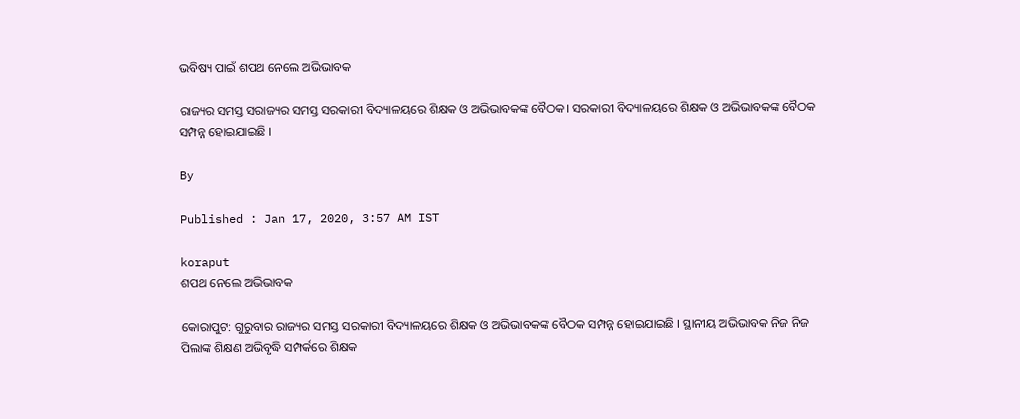ଭବିଷ୍ୟ ପାଇଁ ଶପଥ ନେଲେ ଅଭିଭାବକ

ରାଜ୍ୟର ସମସ୍ତ ସରାଜ୍ୟର ସମସ୍ତ ସରକାରୀ ବିଦ୍ୟାଳୟରେ ଶିକ୍ଷକ ଓ ଅଭିଭାବକଙ୍କ ବୈଠକ। ସରକାରୀ ବିଦ୍ୟାଳୟରେ ଶିକ୍ଷକ ଓ ଅଭିଭାବକଙ୍କ ବୈଠକ ସମ୍ପନ୍ନ ହୋଇଯାଇଛି ।

By

Published : Jan 17, 2020, 3:57 AM IST

koraput
ଶପଥ ନେଲେ ଅଭିଭାବକ

କୋରାପୁଟ: ଗୁରୁବାର ରାଜ୍ୟର ସମସ୍ତ ସରକାରୀ ବିଦ୍ୟାଳୟରେ ଶିକ୍ଷକ ଓ ଅଭିଭାବକଙ୍କ ବୈଠକ ସମ୍ପନ୍ନ ହୋଇଯାଇଛି । ସ୍ଥାନୀୟ ଅଭିଭାବକ ନିଜ ନିଜ ପିଲାଙ୍କ ଶିକ୍ଷଣ ଅଭିବୃଦ୍ଧି ସମ୍ପର୍କରେ ଶିକ୍ଷକ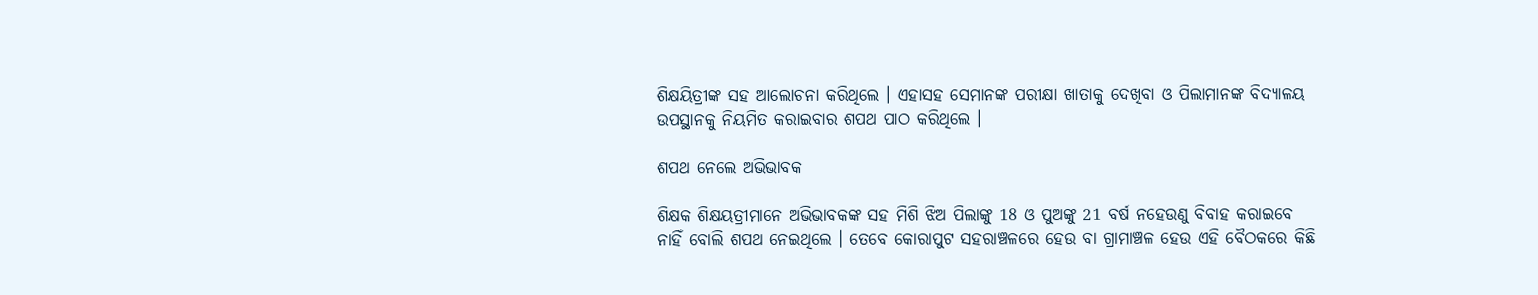ଶିକ୍ଷୟିତ୍ରୀଙ୍କ ସହ ଆଲୋଚନା କରିଥିଲେ । ଏହାସହ ସେମାନଙ୍କ ପରୀକ୍ଷା ଖାତାକୁ ଦେଖିବା ଓ ପିଲାମାନଙ୍କ ବିଦ୍ୟାଳୟ ଉପସ୍ଥାନକୁ ନିୟମିତ କରାଇବାର ଶପଥ ପାଠ କରିଥିଲେ ।

ଶପଥ ନେଲେ ଅଭିଭାବକ

ଶିକ୍ଷକ ଶିକ୍ଷୟତ୍ରୀମାନେ ଅଭିଭାବକଙ୍କ ସହ ମିଶି ଝିଅ ପିଲାଙ୍କୁ 18 ଓ ପୁଅଙ୍କୁ 21 ବର୍ଷ ନହେଉଣୁ ବିବାହ କରାଇବେ ନାହିଁ ବୋଲି ଶପଥ ନେଇଥିଲେ । ତେବେ କୋରାପୁଟ ସହରାଞ୍ଚଳରେ ହେଉ ବା ଗ୍ରାମାଞ୍ଚଳ ହେଉ ଏହି ବୈଠକରେ କିଛି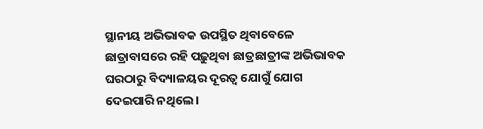ସ୍ଥାନୀୟ ଅଭିଭାବକ ଉପସ୍ଥିତ ଥିବାବେଳେ ଛାତ୍ରାବାସରେ ରହି ପଢ଼ୁଥିବା ଛାତ୍ରଛାତ୍ରୀଙ୍କ ଅଭିଭାବକ ଘରଠାରୁ ବିଦ୍ୟାଳୟର ଦୂରତ୍ବ ଯୋଗୁଁ ଯୋଗ ଦେଇପାରି ନଥିଲେ ।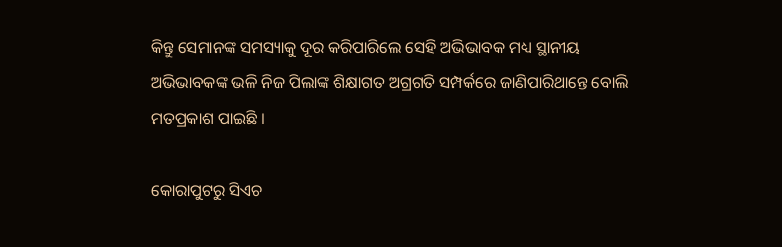କିନ୍ତୁ ସେମାନଙ୍କ ସମସ୍ୟାକୁ ଦୂର କରିପାରିଲେ ସେହି ଅଭିଭାବକ ମଧ୍ୟ ସ୍ଥାନୀୟ ଅଭିଭାବକଙ୍କ ଭଳି ନିଜ ପିଲାଙ୍କ ଶିକ୍ଷାଗତ ଅଗ୍ରଗତି ସମ୍ପର୍କରେ ଜାଣିପାରିଥାନ୍ତେ ବୋଲି ମତପ୍ରକାଶ ପାଇଛି ।

କୋରାପୁଟରୁ ସିଏଚ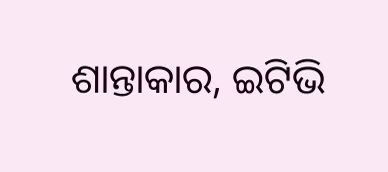ଶାନ୍ତାକାର, ଇଟିଭି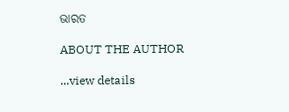ଭାରତ

ABOUT THE AUTHOR

...view details